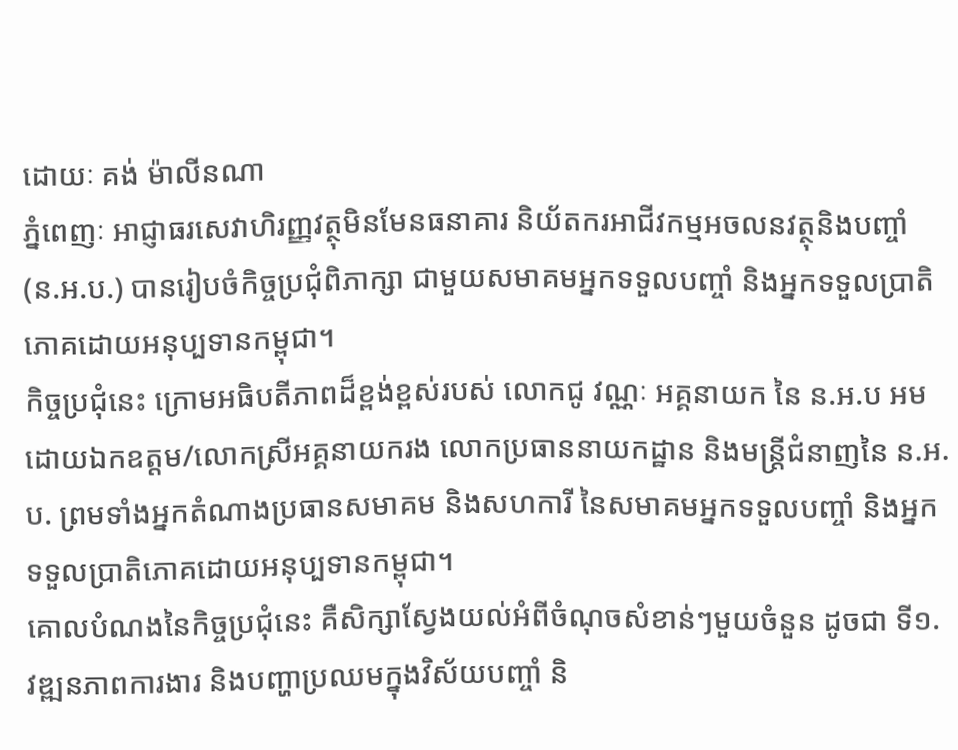ដោយៈ គង់ ម៉ាលីនណា
ភ្នំពេញៈ អាជ្ញាធរសេវាហិរញ្ញវត្ថុមិនមែនធនាគារ និយ័តករអាជីវកម្មអចលនវត្ថុនិងបញ្ចាំ (ន.អ.ប.) បានរៀបចំកិច្ចប្រជុំពិភាក្សា ជាមួយសមាគមអ្នកទទួលបញ្ចាំ និងអ្នកទទួលប្រាតិភោគដោយអនុប្បទានកម្ពុជា។
កិច្ចប្រជុំនេះ ក្រោមអធិបតីភាពដ៏ខ្ពង់ខ្ពស់របស់ លោកជូ វណ្ណៈ អគ្គនាយក នៃ ន.អ.ប អមដោយឯកឧត្តម/លោកស្រីអគ្គនាយករង លោកប្រធាននាយកដ្ឋាន និងមន្រ្តីជំនាញនៃ ន.អ.ប. ព្រមទាំងអ្នកតំណាងប្រធានសមាគម និងសហការី នៃសមាគមអ្នកទទួលបញ្ចាំ និងអ្នកទទួលប្រាតិភោគដោយអនុប្បទានកម្ពុជា។
គោលបំណងនៃកិច្ចប្រជុំនេះ គឺសិក្សាស្វែងយល់អំពីចំណុចសំខាន់ៗមួយចំនួន ដូចជា ទី១. វឌ្ឍនភាពការងារ និងបញ្ហាប្រឈមក្នុងវិស័យបញ្ចាំ និ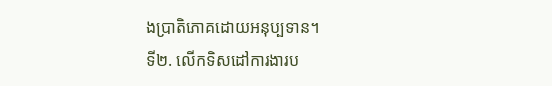ងប្រាតិភោគដោយអនុប្បទាន។
ទី២. លើកទិសដៅការងារប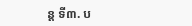ន្ត ទី៣. ប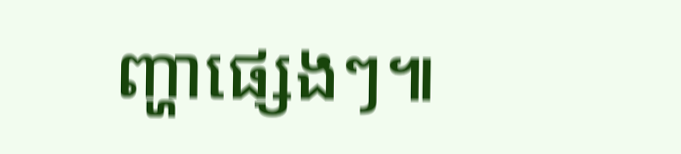ញ្ហាផ្សេងៗ៕